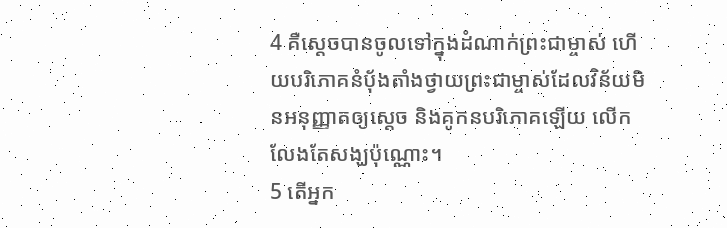4 គឺស្ដេចបានចូលទៅក្នុងដំណាក់ព្រះជាម្ចាស់ ហើយបរិភោគនំប៉័ងតាំងថ្វាយព្រះជាម្ចាស់ដែលវិន័យមិនអនុញ្ញាតឲ្យស្ដេច និងគូកនបរិភោគឡើយ លើកលែងតែសង្ឃប៉ុណ្ណោះ។
5 តើអ្នក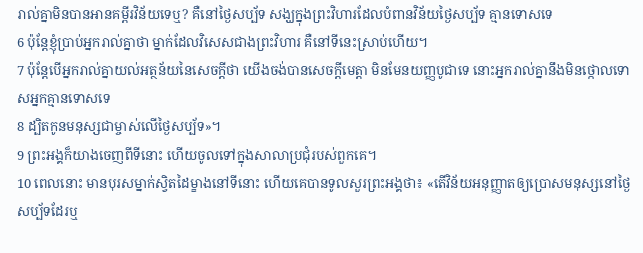រាល់គ្នាមិនបានអានគម្ពីរវិន័យទេឬ? គឺនៅថ្ងៃសប្ប័ទ សង្ឃក្នុងព្រះវិហារដែលបំពានវិន័យថ្ងៃសប្ប័ទ គ្មានទោសទេ
6 ប៉ុន្ដែខ្ញុំប្រាប់អ្នករាល់គ្នាថា ម្នាក់ដែលវិសេសជាងព្រះវិហារ គឺនៅទីនេះស្រាប់ហើយ។
7 ប៉ុន្ដែបើអ្នករាល់គ្នាយល់អត្ថន័យនៃសេចក្ដីថា យើងចង់បានសេចក្ដីមេត្ដា មិនមែនយញ្ញបូជាទេ នោះអ្នករាល់គ្នានឹងមិនថ្កោលទោសអ្នកគ្មានទោសទេ
8 ដ្បិតកូនមនុស្សជាម្ចាស់លើថ្ងៃសប្ប័ទ»។
9 ព្រះអង្គក៏យាងចេញពីទីនោះ ហើយចូលទៅក្នុងសាលាប្រជុំរបស់ពួកគេ។
10 ពេលនោះ មានបុរសម្នាក់ស្វិតដៃម្ខាងនៅទីនោះ ហើយគេបានទូលសួរព្រះអង្គថា៖ «តើវិន័យអនុញ្ញាតឲ្យប្រោសមនុស្សនៅថ្ងៃសប្ប័ទដែរឬ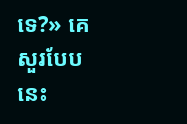ទេ?» គេសួរបែបនេះ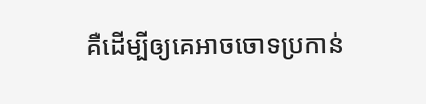គឺដើម្បីឲ្យគេអាចចោទប្រកាន់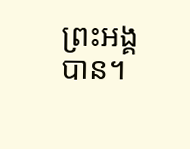ព្រះអង្គបាន។